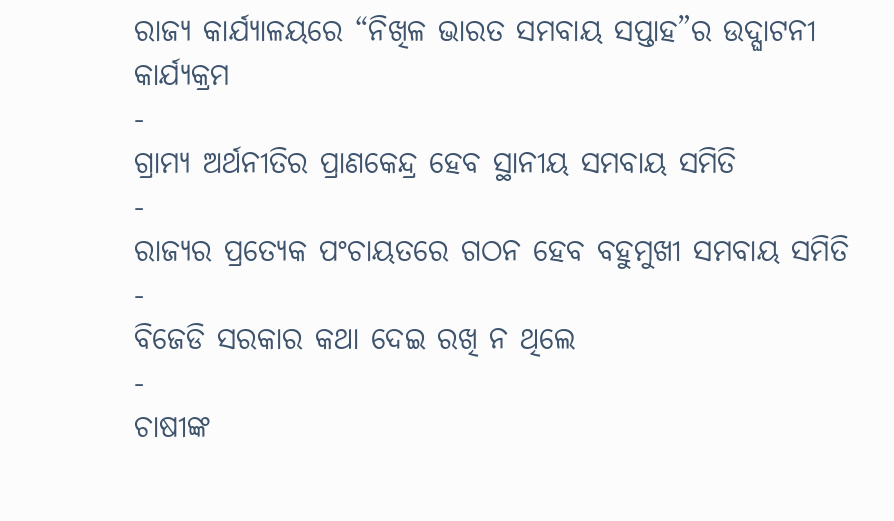ରାଜ୍ୟ କାର୍ଯ୍ୟାଳୟରେ “ନିଖିଳ ଭାରତ ସମବାୟ ସପ୍ତାହ”ର ଉଦ୍ଘାଟନୀ କାର୍ଯ୍ୟକ୍ରମ
-
ଗ୍ରାମ୍ୟ ଅର୍ଥନୀତିର ପ୍ରାଣକେନ୍ଦ୍ର ହେବ ସ୍ଥାନୀୟ ସମବାୟ ସମିତି
-
ରାଜ୍ୟର ପ୍ରତ୍ୟେକ ପଂଚାୟତରେ ଗଠନ ହେବ ବହୁମୁଖୀ ସମବାୟ ସମିତି
-
ବିଜେଡି ସରକାର କଥା ଦେଇ ରଖି ନ ଥିଲେ
-
ଚାଷୀଙ୍କ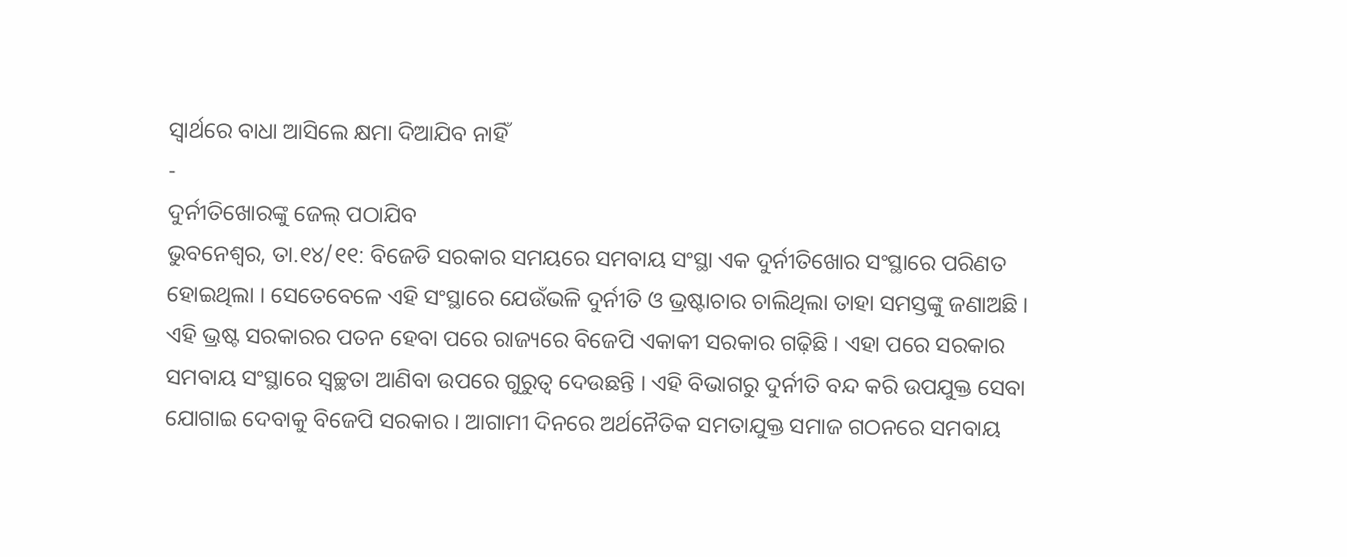ସ୍ୱାର୍ଥରେ ବାଧା ଆସିଲେ କ୍ଷମା ଦିଆଯିବ ନାହିଁ
-
ଦୁର୍ନୀତିଖୋରଙ୍କୁ ଜେଲ୍ ପଠାଯିବ
ଭୁବନେଶ୍ୱର, ତା.୧୪/୧୧: ବିଜେଡି ସରକାର ସମୟରେ ସମବାୟ ସଂସ୍ଥା ଏକ ଦୁର୍ନୀତିଖୋର ସଂସ୍ଥାରେ ପରିଣତ ହୋଇଥିଲା । ସେତେବେଳେ ଏହି ସଂସ୍ଥାରେ ଯେଉଁଭଳି ଦୁର୍ନୀତି ଓ ଭ୍ରଷ୍ଟାଚାର ଚାଲିଥିଲା ତାହା ସମସ୍ତଙ୍କୁ ଜଣାଅଛି । ଏହି ଭ୍ରଷ୍ଟ ସରକାରର ପତନ ହେବା ପରେ ରାଜ୍ୟରେ ବିଜେପି ଏକାକୀ ସରକାର ଗଢ଼ିଛି । ଏହା ପରେ ସରକାର ସମବାୟ ସଂସ୍ଥାରେ ସ୍ୱଚ୍ଛତା ଆଣିବା ଉପରେ ଗୁରୁତ୍ୱ ଦେଉଛନ୍ତି । ଏହି ବିଭାଗରୁ ଦୁର୍ନୀତି ବନ୍ଦ କରି ଉପଯୁକ୍ତ ସେବା ଯୋଗାଇ ଦେବାକୁ ବିଜେପି ସରକାର । ଆଗାମୀ ଦିନରେ ଅର୍ଥନୈତିକ ସମତାଯୁକ୍ତ ସମାଜ ଗଠନରେ ସମବାୟ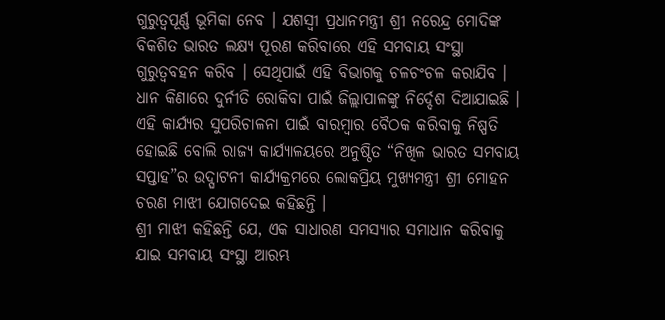ଗୁରୁତ୍ୱପୂର୍ଣ୍ଣ ଭୂମିକା ନେବ । ଯଶସ୍ୱୀ ପ୍ରଧାନମନ୍ତ୍ରୀ ଶ୍ରୀ ନରେନ୍ଦ୍ର ମୋଦିଙ୍କ ବିକଶିତ ଭାରତ ଲକ୍ଷ୍ୟ ପୂରଣ କରିବାରେ ଏହି ସମବାୟ ସଂସ୍ଥା ଗୁରୁତ୍ୱବହନ କରିବ । ସେଥିପାଇଁ ଏହି ବିଭାଗକୁ ଚଳଚଂଚଳ କରାଯିବ । ଧାନ କିଣାରେ ଦୁର୍ନୀତି ରୋକିବା ପାଇଁ ଜିଲ୍ଲାପାଳଙ୍କୁ ନିର୍ଦ୍ଦେଶ ଦିଆଯାଇଛି । ଏହି କାର୍ଯ୍ୟର ସୁପରିଚାଳନା ପାଇଁ ବାରମ୍ବାର ବୈଠକ କରିବାକୁ ନିଷ୍ପତି ହୋଇଛି ବୋଲି ରାଜ୍ୟ କାର୍ଯ୍ୟାଳୟରେ ଅନୁଷ୍ଠିତ “ନିଖିଳ ଭାରତ ସମବାୟ ସପ୍ତାହ”ର ଉଦ୍ଘାଟନୀ କାର୍ଯ୍ୟକ୍ରମରେ ଲୋକପ୍ରିୟ ମୁଖ୍ୟମନ୍ତ୍ରୀ ଶ୍ରୀ ମୋହନ ଚରଣ ମାଝୀ ଯୋଗଦେଇ କହିଛନ୍ତି ।
ଶ୍ରୀ ମାଝୀ କହିଛନ୍ତି ଯେ, ଏକ ସାଧାରଣ ସମସ୍ୟାର ସମାଧାନ କରିବାକୁ ଯାଇ ସମବାୟ ସଂସ୍ଥା ଆରମ୍ଭ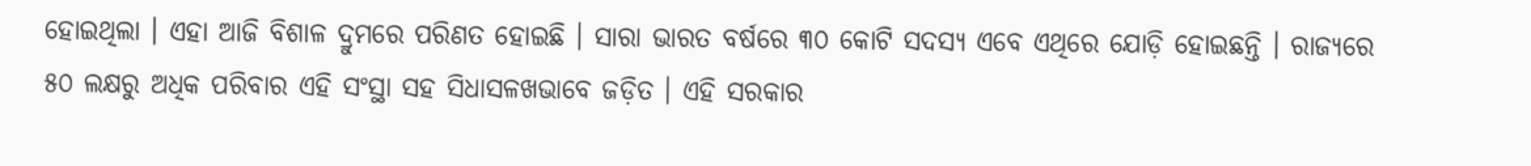ହୋଇଥିଲା । ଏହା ଆଜି ବିଶାଳ ଦ୍ରୁମରେ ପରିଣତ ହୋଇଛି । ସାରା ଭାରତ ବର୍ଷରେ ୩୦ କୋଟି ସଦସ୍ୟ ଏବେ ଏଥିରେ ଯୋଡ଼ି ହୋଇଛନ୍ତି । ରାଜ୍ୟରେ ୫୦ ଲକ୍ଷରୁ ଅଧିକ ପରିବାର ଏହି ସଂସ୍ଥା ସହ ସିଧାସଳଖଭାବେ ଜଡ଼ିତ । ଏହି ସରକାର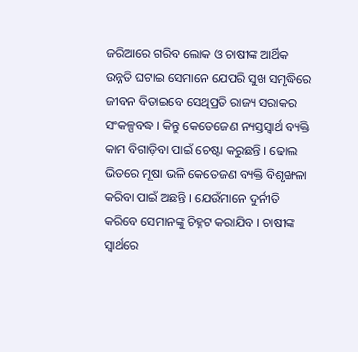ଜରିଆରେ ଗରିବ ଲୋକ ଓ ଚାଷୀଙ୍କ ଆର୍ଥିକ ଉନ୍ନତି ଘଟାଇ ସେମାନେ ଯେପରି ସୁଖ ସମୃଦ୍ଧିରେ ଜୀବନ ବିତାଇବେ ସେଥିପ୍ରତି ରାଜ୍ୟ ସରାକର ସଂକଳ୍ପବଦ୍ଧ । କିନ୍ତୁ କେତେଜେଣ ନ୍ୟସ୍ତସ୍ୱାର୍ଥ ବ୍ୟକ୍ତି କାମ ବିଗାଡ଼ିବା ପାଇଁ ଚେଷ୍ଟା କରୁଛନ୍ତି । ଢୋଲ ଭିତରେ ମୂଷା ଭଳି କେତେଜଣ ବ୍ୟକ୍ତି ବିଶୃଙ୍ଖଳା କରିବା ପାଇଁ ଅଛନ୍ତି । ଯେଉଁମାନେ ଦୁର୍ନୀତି କରିବେ ସେମାନଙ୍କୁ ଚିହ୍ନଟ କରାଯିବ । ଚାଷୀଙ୍କ ସ୍ୱାର୍ଥରେ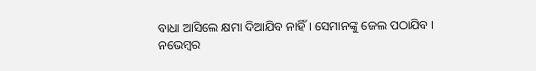ବାଧା ଆସିଲେ କ୍ଷମା ଦିଆଯିବ ନାହିଁ । ସେମାନଙ୍କୁ ଜେଲ ପଠାଯିବ ।
ନଭେମ୍ବର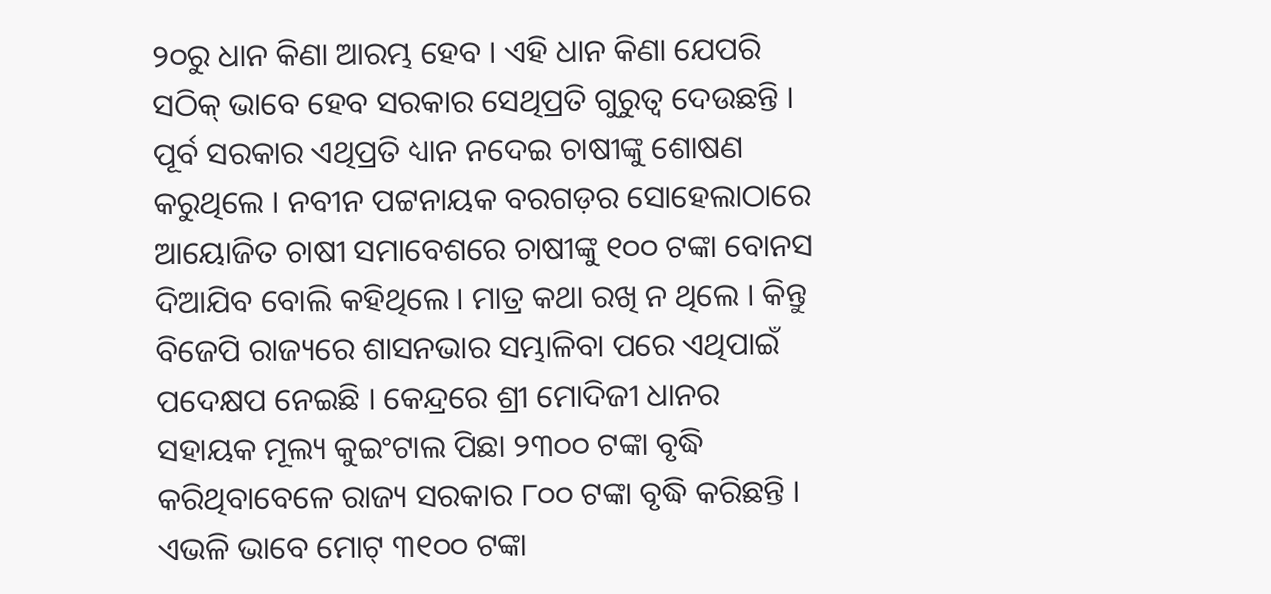୨୦ରୁ ଧାନ କିଣା ଆରମ୍ଭ ହେବ । ଏହି ଧାନ କିଣା ଯେପରି ସଠିକ୍ ଭାବେ ହେବ ସରକାର ସେଥିପ୍ରତି ଗୁରୁତ୍ୱ ଦେଉଛନ୍ତି । ପୂର୍ବ ସରକାର ଏଥିପ୍ରତି ଧ୍ୟାନ ନଦେଇ ଚାଷୀଙ୍କୁ ଶୋଷଣ କରୁଥିଲେ । ନବୀନ ପଟ୍ଟନାୟକ ବରଗଡ଼ର ସୋହେଲାଠାରେ ଆୟୋଜିତ ଚାଷୀ ସମାବେଶରେ ଚାଷୀଙ୍କୁ ୧୦୦ ଟଙ୍କା ବୋନସ ଦିଆଯିବ ବୋଲି କହିଥିଲେ । ମାତ୍ର କଥା ରଖି ନ ଥିଲେ । କିନ୍ତୁ ବିଜେପି ରାଜ୍ୟରେ ଶାସନଭାର ସମ୍ଭାଳିବା ପରେ ଏଥିପାଇଁ ପଦେକ୍ଷପ ନେଇଛି । କେନ୍ଦ୍ରରେ ଶ୍ରୀ ମୋଦିଜୀ ଧାନର ସହାୟକ ମୂଲ୍ୟ କୁଇଂଟାଲ ପିଛା ୨୩୦୦ ଟଙ୍କା ବୃଦ୍ଧି କରିଥିବାବେଳେ ରାଜ୍ୟ ସରକାର ୮୦୦ ଟଙ୍କା ବୃଦ୍ଧି କରିଛନ୍ତି । ଏଭଳି ଭାବେ ମୋଟ୍ ୩୧୦୦ ଟଙ୍କା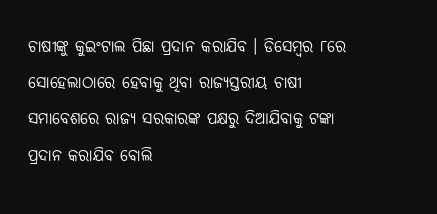ଚାଷୀଙ୍କୁ କୁଇଂଟାଲ ପିଛା ପ୍ରଦାନ କରାଯିବ । ଡିସେମ୍ବର ୮ରେ ସୋହେଲାଠାରେ ହେବାକୁ ଥିବା ରାଜ୍ୟସ୍ତରୀୟ ଚାଷୀ ସମାବେଶରେ ରାଜ୍ୟ ସରକାରଙ୍କ ପକ୍ଷରୁ ଦିଆଯିବାକୁ ଟଙ୍କା ପ୍ରଦାନ କରାଯିବ ବୋଲି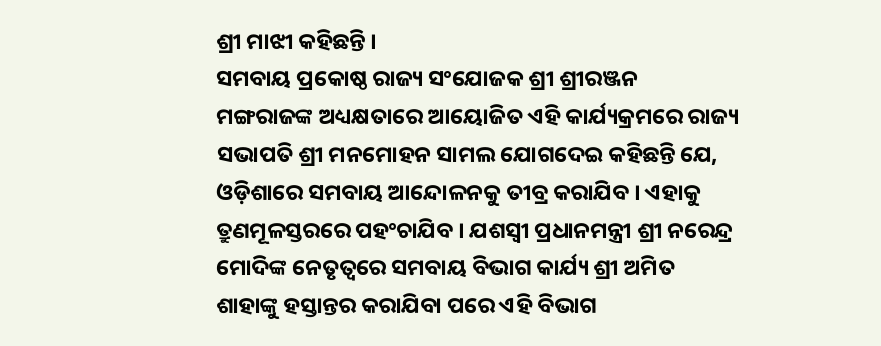ଶ୍ରୀ ମାଝୀ କହିଛନ୍ତି ।
ସମବାୟ ପ୍ରକୋଷ୍ଠ ରାଜ୍ୟ ସଂଯୋଜକ ଶ୍ରୀ ଶ୍ରୀରଞ୍ଜନ ମଙ୍ଗରାଜଙ୍କ ଅଧ୍ୟକ୍ଷତାରେ ଆୟୋଜିତ ଏହି କାର୍ଯ୍ୟକ୍ରମରେ ରାଜ୍ୟ ସଭାପତି ଶ୍ରୀ ମନମୋହନ ସାମଲ ଯୋଗଦେଇ କହିଛନ୍ତି ଯେ, ଓଡ଼ିଶାରେ ସମବାୟ ଆନ୍ଦୋଳନକୁ ତୀବ୍ର କରାଯିବ । ଏହାକୁ ତ୍ରୁଣମୂଳସ୍ତରରେ ପହଂଚାଯିବ । ଯଶସ୍ୱୀ ପ୍ରଧାନମନ୍ତ୍ରୀ ଶ୍ରୀ ନରେନ୍ଦ୍ର ମୋଦିଙ୍କ ନେତୃତ୍ୱରେ ସମବାୟ ବିଭାଗ କାର୍ଯ୍ୟ ଶ୍ରୀ ଅମିତ ଶାହାଙ୍କୁ ହସ୍ତାନ୍ତର କରାଯିବା ପରେ ଏହି ବିଭାଗ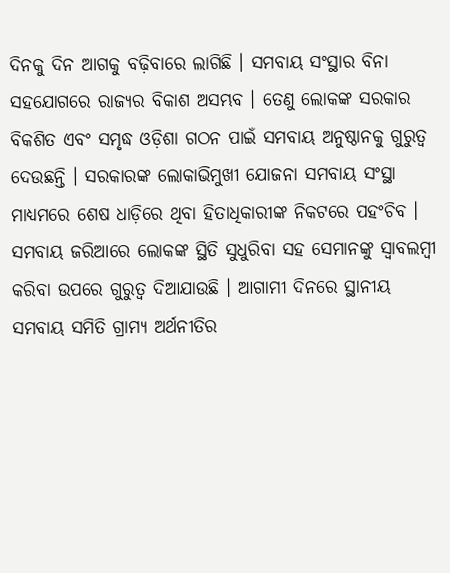ଦିନକୁ ଦିନ ଆଗକୁ ବଢ଼ିବାରେ ଲାଗିଛି । ସମବାୟ ସଂସ୍ଥାର ବିନା ସହଯୋଗରେ ରାଜ୍ୟର ବିକାଶ ଅସମ୍ଭବ । ତେଣୁ ଲୋକଙ୍କ ସରକାର ବିକଶିତ ଏବଂ ସମୃଦ୍ଧ ଓଡ଼ିଶା ଗଠନ ପାଇଁ ସମବାୟ ଅନୁଷ୍ଠାନକୁ ଗୁରୁତ୍ୱ ଦେଉଛନ୍ତି । ସରକାରଙ୍କ ଲୋକାଭିମୁଖୀ ଯୋଜନା ସମବାୟ ସଂସ୍ଥା ମାଧ୍ୟମରେ ଶେଷ ଧାଡ଼ିରେ ଥିବା ହିତାଧିକାରୀଙ୍କ ନିକଟରେ ପହଂଚିବ । ସମବାୟ ଜରିଆରେ ଲୋକଙ୍କ ସ୍ଥିତି ସୁଧୁରିବା ସହ ସେମାନଙ୍କୁ ସ୍ୱାବଲମ୍ବୀ କରିବା ଉପରେ ଗୁରୁତ୍ୱ ଦିଆଯାଉଛି । ଆଗାମୀ ଦିନରେ ସ୍ଥାନୀୟ ସମବାୟ ସମିତି ଗ୍ରାମ୍ୟ ଅର୍ଥନୀତିର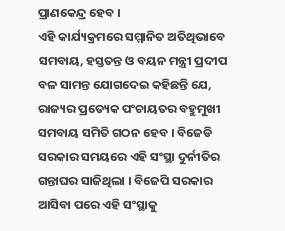ପ୍ରାଣକେନ୍ଦ୍ର ହେବ ।
ଏହି କାର୍ଯ୍ୟକ୍ରମରେ ସମ୍ମାନିତ ଅତିଥିଭାବେ ସମବାୟ, ହସ୍ତତନ୍ତ ଓ ବୟନ ମନ୍ତ୍ରୀ ପ୍ରଦୀପ ବଳ ସାମନ୍ତ ଯୋଗଦେଇ କହିଛନ୍ତି ଯେ, ରାଜ୍ୟର ପ୍ରତ୍ୟେକ ପଂଚାୟତର ବହୁମୁଖୀ ସମବାୟ ସମିତି ଗଠନ ହେବ । ବିଜେଡି ସରକାର ସମୟରେ ଏହି ସଂସ୍ଥା ଦୁର୍ନୀତିର ଗନ୍ତାଘର ସାଜିଥିଲା । ବିଜେପି ସରକାର ଆସିବା ପରେ ଏହି ସଂସ୍ଥାକୁ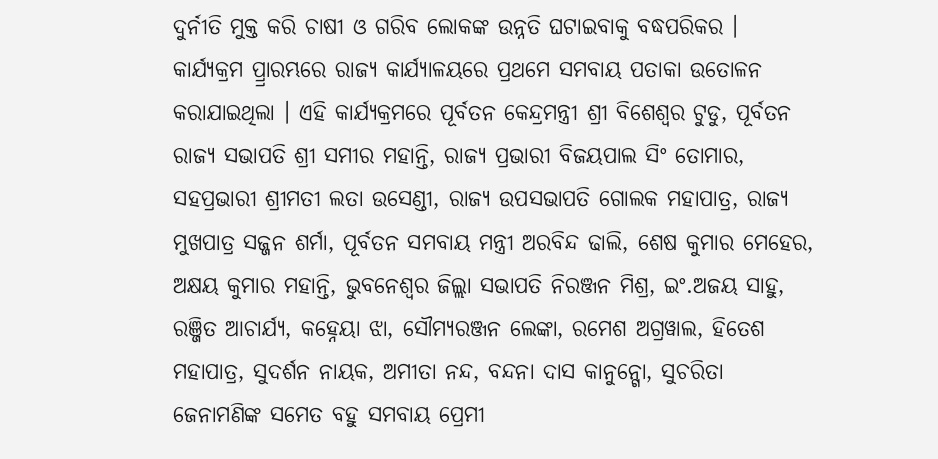ଦୁର୍ନୀତି ମୁକ୍ତ କରି ଚାଷୀ ଓ ଗରିବ ଲୋକଙ୍କ ଉନ୍ନତି ଘଟାଇବାକୁ ବଦ୍ଧପରିକର ।
କାର୍ଯ୍ୟକ୍ରମ ପ୍ର୍ରାରମ୍ଭରେ ରାଜ୍ୟ କାର୍ଯ୍ୟାଳୟରେ ପ୍ରଥମେ ସମବାୟ ପତାକା ଉତୋଳନ କରାଯାଇଥିଲା । ଏହି କାର୍ଯ୍ୟକ୍ରମରେ ପୂର୍ବତନ କେନ୍ଦ୍ରମନ୍ତ୍ରୀ ଶ୍ରୀ ବିଶେଶ୍ୱର ଟୁଡୁ, ପୂର୍ବତନ ରାଜ୍ୟ ସଭାପତି ଶ୍ରୀ ସମୀର ମହାନ୍ତି, ରାଜ୍ୟ ପ୍ରଭାରୀ ବିଜୟପାଲ ସିଂ ତୋମାର, ସହପ୍ରଭାରୀ ଶ୍ରୀମତୀ ଲତା ଉସେଣ୍ଡୀ, ରାଜ୍ୟ ଉପସଭାପତି ଗୋଲକ ମହାପାତ୍ର, ରାଜ୍ୟ ମୁଖପାତ୍ର ସଜ୍ଜନ ଶର୍ମା, ପୂର୍ବତନ ସମବାୟ ମନ୍ତ୍ରୀ ଅରବିନ୍ଦ ଢାଲି, ଶେଷ କୁମାର ମେହେର, ଅକ୍ଷୟ କୁମାର ମହାନ୍ତି, ଭୁବନେଶ୍ୱର ଜିଲ୍ଲା ସଭାପତି ନିରଞ୍ଜନ ମିଶ୍ର, ଇଂ.ଅଜୟ ସାହୁ, ରଞ୍ଜିତ ଆଚାର୍ଯ୍ୟ, କହ୍ନେୟା ଝା, ସୌମ୍ୟରଞ୍ଜନ ଲେଙ୍କା, ରମେଶ ଅଗ୍ରୱାଲ, ହିତେଶ ମହାପାତ୍ର, ସୁଦର୍ଶନ ନାୟକ, ଅମୀତା ନନ୍ଦ, ବନ୍ଦନା ଦାସ କାନୁନ୍ଗୋ, ସୁଚରିତା ଜେନାମଣିଙ୍କ ସମେତ ବହୁ ସମବାୟ ପ୍ରେମୀ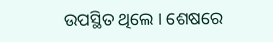ଉପସ୍ଥିତ ଥିଲେ । ଶେଷରେ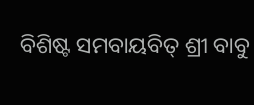ବିଶିଷ୍ଟ ସମବାୟବିତ୍ ଶ୍ରୀ ବାବୁ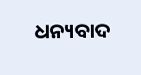ଧନ୍ୟବାଦ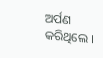ଅର୍ପଣ କରିଥିଲେ ।